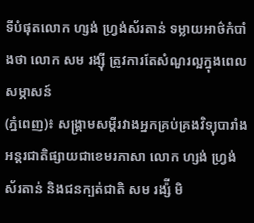ទីបំផុតលោក ហ្សង់ ហ្វ្រង់ស័រតាន់ ទម្លាយអាថ៌កំបាំងថា លោក សម រង្ស៊ី ត្រូវការតែសំណួរល្អក្នុងពេលសម្ភាសន៍
(ភ្នំពេញ)៖ សង្គ្រាមសម្តីរវាងអ្នកគ្រប់គ្រងវិទ្យុបារាំងអន្តរជាតិផ្សាយជាខេមរភាសា លោក ហ្សង់ ហ្វ្រង់ស័រតាន់ និងជនក្បត់ជាតិ សម រង្ស៉ី មិ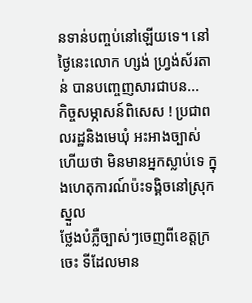នទាន់បញ្ចប់នៅឡើយទេ។ នៅថ្ងៃនេះលោក ហ្សង់ ហ្វ្រង់ស័រតាន់ បានបញ្ចេញសារជាបន...
កិច្ចសម្ភាសន៍ពិសេស ! ប្រជាពលរដ្ឋនិងមេឃុំ អះអាងច្បាស់ហើយថា មិនមានអ្នកស្លាប់ទេ ក្នុងហេតុការណ៍ប៉ះទង្គិចនៅស្រុកស្នួល
ថ្លែងបំភ្លឺច្បាស់ៗចេញពីខេត្តក្រចេះ ទីដែលមាន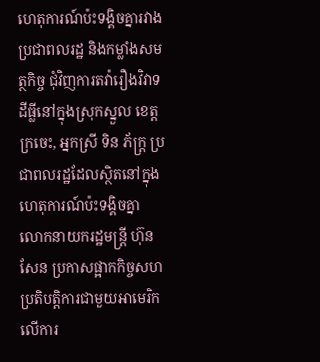ហេតុការណ៍ប៉ះទង្គិចគ្នារវាងប្រជាពលរដ្ឋ និងកម្លាំងសមត្ថកិច្ច ជុំវិញការតវ៉ារឿងវិវាទដីធ្លីនៅក្នុងស្រុកស្នួល ខេត្តក្រចេះ, អ្នកស្រី ទិន ភ័ក្រ្ត ប្រជាពលរដ្ឋដែលស្ថិតនៅក្នុងហេតុការណ៍ប៉ះទង្គិចគ្នា
លោកនាយករដ្ឋមន្ត្រី ហ៊ុន សែន ប្រកាសផ្អាកកិច្ចសហ ប្រតិបត្តិការជាមួយអាមេរិកលើការ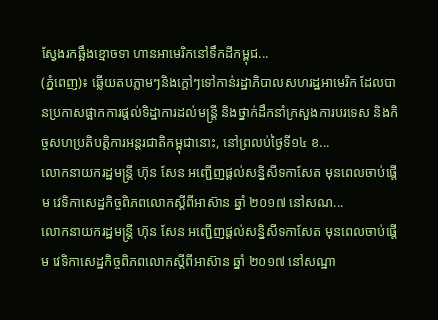ស្វែងរកឆ្អឹងខ្មោចទា ហានអាមេរិកនៅទឹកដីកម្ពុជ...
(ភ្នំពេញ)៖ ឆ្លើយតបភ្លាមៗនិងក្តៅៗទៅកាន់រដ្ឋាភិបាលសហរដ្ឋអាមេរិក ដែលបានប្រកាសផ្អាកការផ្តល់ទិដ្ឋាការដល់មន្ត្រី និងថ្នាក់ដឹកនាំក្រសួងការបរទេស និងកិច្ចសហប្រតិបត្តិការអន្តរជាតិកម្ពុជានោះ, នៅព្រលប់ថ្ងៃទី១៤ ខ...
លោកនាយករដ្ឋមន្រ្តី ហ៊ុន សែន អញ្ជើញផ្តល់សន្និសីទកាសែត មុនពេលចាប់ផ្តើម វេទិកាសេដ្ឋកិច្ចពិភពលោកស្តីពីអាស៊ាន ឆ្នាំ ២០១៧ នៅសណ...
លោកនាយករដ្ឋមន្រ្តី ហ៊ុន សែន អញ្ជើញផ្តល់សន្និសីទកាសែត មុនពេលចាប់ផ្តើម វេទិកាសេដ្ឋកិច្ចពិភពលោកស្តីពីអាស៊ាន ឆ្នាំ ២០១៧ នៅសណ្ឋា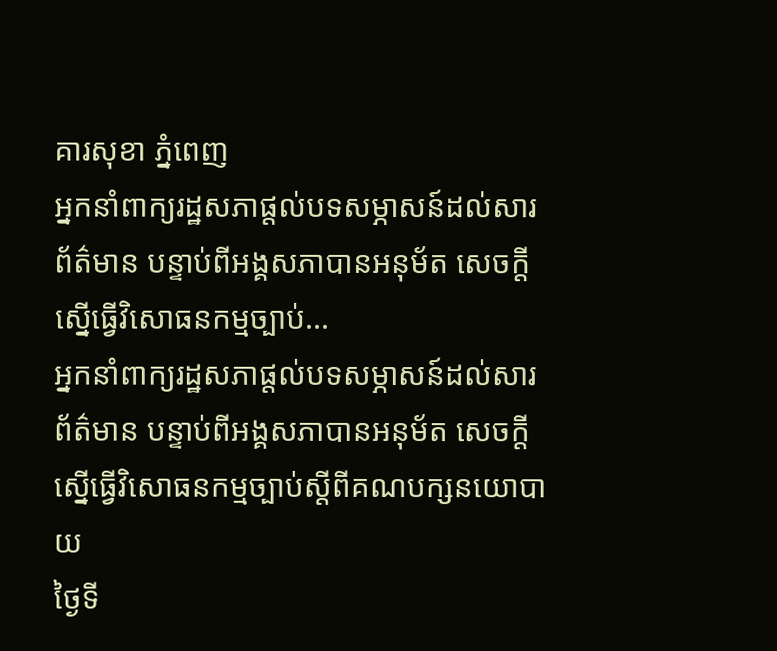គារសុខា ភ្នំពេញ
អ្នកនាំពាក្យរដ្ឋសភាផ្តល់បទសម្ភាសន៍ដល់សារព័ត៌មាន បន្ទាប់ពីអង្គសភាបានអនុម័ត សេចក្តីស្នើធ្វើវិសោធនកម្មច្បាប់...
អ្នកនាំពាក្យរដ្ឋសភាផ្តល់បទសម្ភាសន៍ដល់សារព័ត៌មាន បន្ទាប់ពីអង្គសភាបានអនុម័ត សេចក្តីស្នើធ្វើវិសោធនកម្មច្បាប់ស្តីពីគណបក្សនយោបាយ
ថ្ងៃទី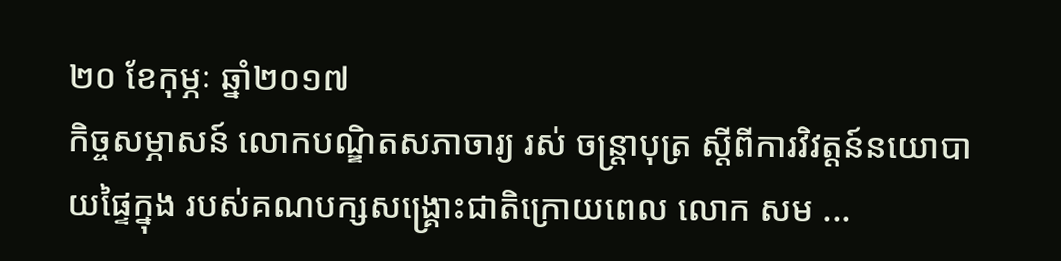២០ ខែកុម្ភៈ ឆ្នាំ២០១៧
កិច្ចសម្ភាសន៍ លោកបណ្ឌិតសភាចារ្យ រស់ ចន្ត្រាបុត្រ ស្តីពីការវិវត្តន៍នយោបាយផ្ទៃក្នុង របស់គណបក្សសង្គ្រោះជាតិក្រោយពេល លោក សម ...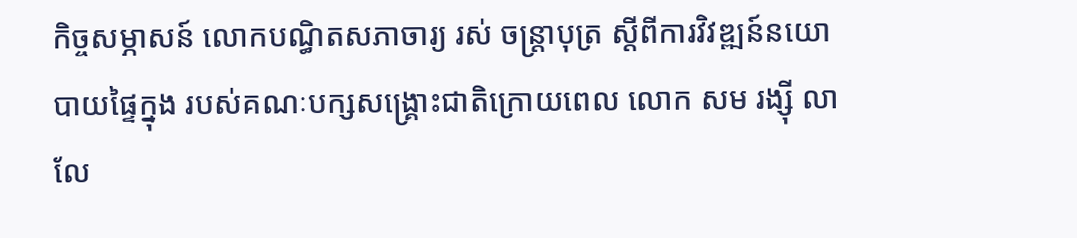កិច្ចសម្ភាសន៍ លោកបណ្ធិតសភាចារ្យ រស់ ចន្ត្រាបុត្រ ស្តីពីការវិវឌ្ឍន៍នយោបាយផ្ទៃក្នុង របស់គណៈបក្សសង្គ្រោះជាតិក្រោយពេល លោក សម រង្ស៊ី លាលែ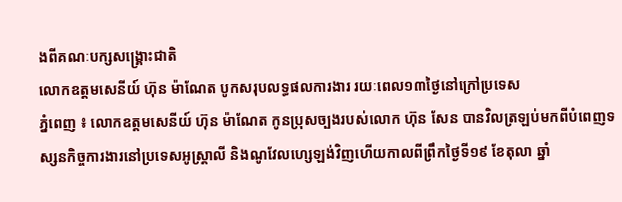ងពីគណៈបក្សសង្គ្រោះជាតិ
លោកឧត្តមសេនីយ៍ ហ៊ុន ម៉ាណែត បូកសរុបលទ្ធផលការងារ រយៈពេល១៣ថ្ងៃនៅក្រៅប្រទេស
ភ្នំពេញ ៖ លោកឧត្តមសេនីយ៍ ហ៊ុន ម៉ាណែត កូនប្រុសច្បងរបស់លោក ហ៊ុន សែន បានវិលត្រឡប់មកពីបំពេញទស្សនកិច្ចការងារនៅប្រទេសអូស្ត្រាលី និងណូវែលហ្សេឡង់វិញហើយកាលពីព្រឹកថ្ងៃទី១៩ ខែតុលា ឆ្នាំ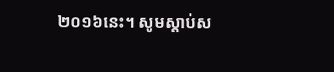២០១៦នេះ។ សូមស្តាប់ស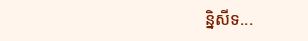ន្និសីទ...